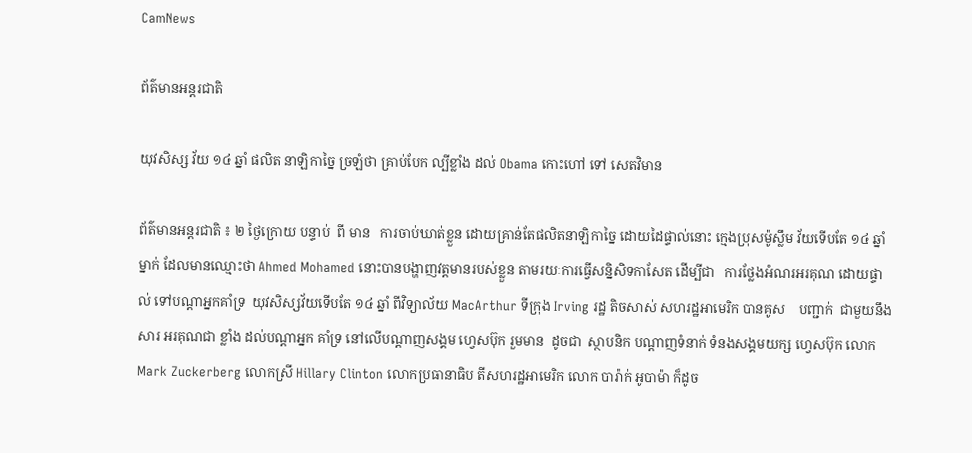CamNews

ព័ត៌មានអន្តរជាតិ

យុវសិស្ស វ័យ ១៤ ឆ្នាំ ផលិត នាឡិកាច្នៃ ច្រឡំថា គ្រាប់បែក ល្បីខ្លាំង ដល់ Obama កោះហៅ ទៅ សេតវិមាន

ព័ត៌មានអន្តរជាតិ ៖ ២ ថ្ងៃក្រោយ បន្ទាប់  ពី មាន   ការចាប់ឃាត់ខ្លួន ដោយគ្រាន់តែផលិតនាឡិកាច្នៃ ដោយដៃផ្ទាល់នោះ ក្មេងប្រុសម៉ូស្លឹម វ័យទើបតែ ១៤ ឆ្នាំម្នាក់ ដែលមានឈ្មោះថា Ahmed Mohamed នោះបានបង្ហាញវត្តមានរបស់ខ្លួន តាមរយៈការធ្វើសន្និសិទកាសែត ដើម្បីជា   ការថ្លែងអំណរអរគុណ ដោយផ្ទាល់ ទៅបណ្តាអ្នកគាំទ្រ  យុវសិស្សវ័យទើបតែ ១៤ ឆ្នាំ ពីវិទ្យាល័យ MacArthur ទីក្រុង Irving រដ្ឋ តិចសាស់ សហរដ្ឋអាមេរិក បានគូស    បញ្ជាក់  ជាមួយនឹង សារ អរគុណជា ខ្លាំង ដល់បណ្តាអ្នក គាំទ្រ នៅលើបណ្តាញសង្គម ហ្វេសប៊ុក រួមមាន  ដូចជា  ស្ថាបនិក បណ្តាញទំនាក់ ទំនងសង្គមយក្ស ហ្វេសប៊ុក លោក Mark Zuckerberg លោកស្រី Hillary Clinton លោកប្រធានាធិប តីសហរដ្ឋអាមេរិក លោក បារ៉ាក់ អូបាម៉ា ក៏ដូច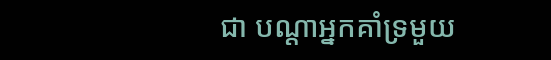ជា បណ្តាអ្នកគាំទ្រមួយ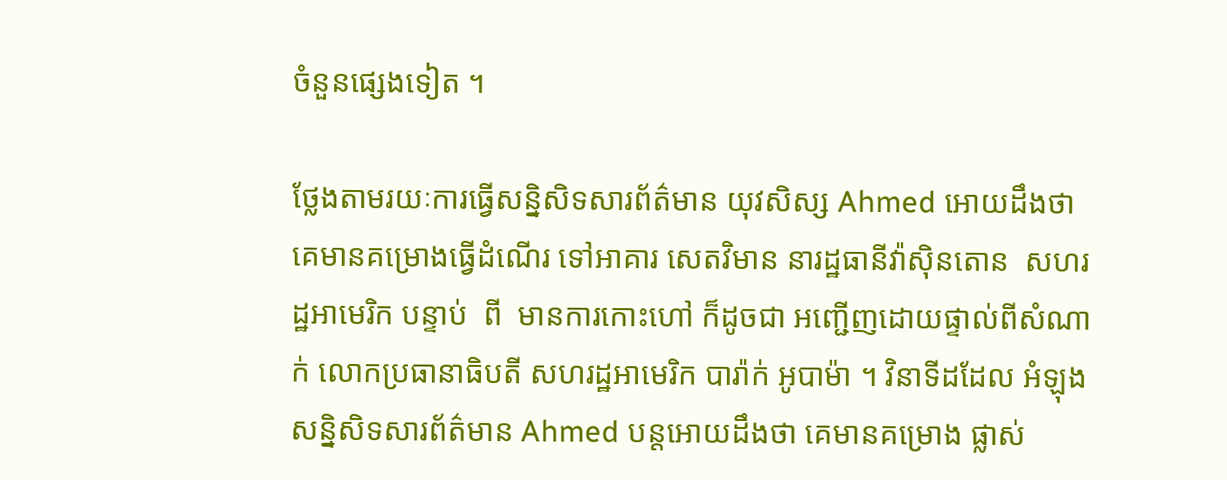ចំនួនផ្សេងទៀត ។

ថ្លែងតាមរយៈការធ្វើសន្និសិទសារព័ត៌មាន យុវសិស្ស Ahmed អោយដឹងថា គេមានគម្រោងធ្វើដំណើរ ទៅអាគារ សេតវិមាន នារដ្ឋធានីវ៉ាស៊ិនតោន  សហរដ្ឋអាមេរិក បន្ទាប់  ពី  មានការកោះហៅ ក៏ដូចជា អញ្ជើញដោយផ្ទាល់ពីសំណាក់ លោកប្រធានាធិបតី សហរដ្ឋអាមេរិក បារ៉ាក់ អូបាម៉ា ។ វិនាទីដដែល អំឡុងសន្និសិទសារព័ត៌មាន Ahmed បន្តអោយដឹងថា គេមានគម្រោង ផ្លាស់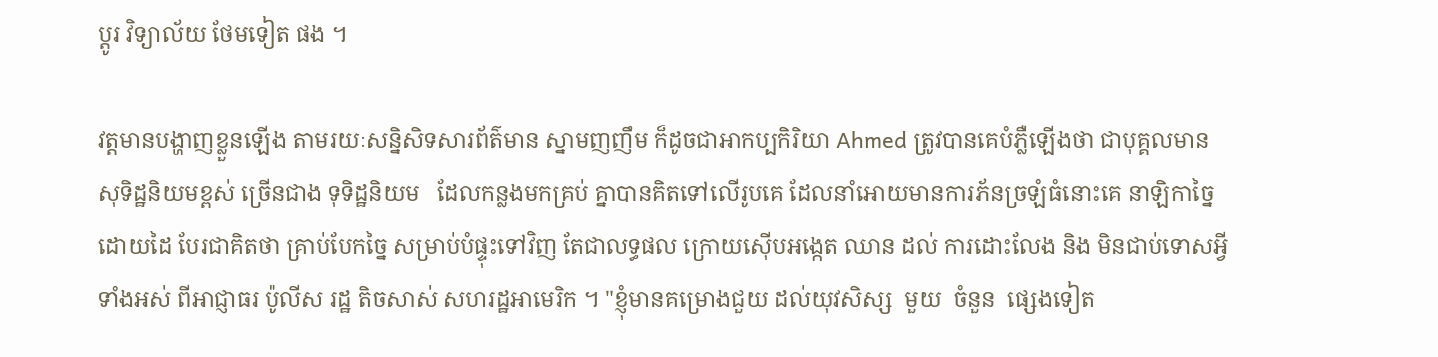ប្តូរ វិទ្យាល័យ ថែមទៀត ផង ។

វត្តមានបង្ហាញខ្លួនឡើង តាមរយៈសន្និសិទសារព័ត៌មាន ស្នាមញញឹម ក៏ដូចជាអាកប្បកិរិយា Ahmed ត្រូវបានគេបំភ្លឺឡើងថា ជាបុគ្គលមានសុទិដ្ឋនិយមខ្ពស់ ច្រើនជាង ទុទិដ្ឋនិយម   ដែលកន្លងមកគ្រប់ គ្នាបានគិតទៅលើរូបគេ ដែលនាំអោយមានការភ័នច្រឡំធំនោះគេ នាឡិកាច្នៃដោយដៃ បែរជាគិតថា គ្រាប់បែកច្នៃ សម្រាប់បំផ្ទុះទៅវិញ តែជាលទ្ធផល ក្រោយស៊ើបអង្កេត ឈាន ដល់ ការដោះលែង និង មិនជាប់ទោសអ្វីទាំងអស់ ពីអាជ្ញាធរ ប៉ូលីស រដ្ឋ តិចសាស់ សហរដ្ឋអាមេរិក ។ "ខ្ញុំមានគម្រោងជួយ ដល់យុវសិស្ស  មួយ  ចំនួន  ផ្សេងទៀត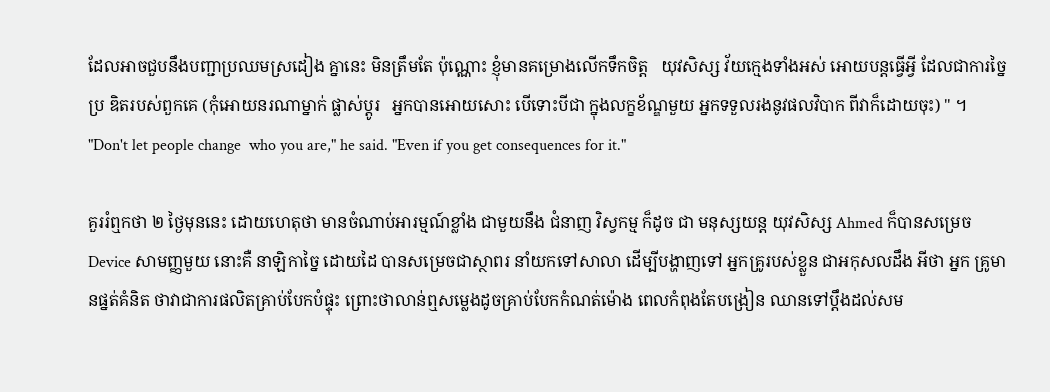ដែលអាចជួបនឹងបញ្ជាប្រឈមស្រដៀង គ្នានេះ មិនត្រឹមតែ ប៉ុណ្ណោះ ខ្ញុំមានគម្រោងលើកទឹកចិត្ត   យុវសិស្ស វ័យក្មេងទាំងអស់ អោយបន្តធ្វើអ្វី ដែលជាការច្នៃប្រ ឌិតរបស់ពួកគេ (កុំអោយនរណាម្នាក់ ផ្លាស់ប្តូរ   អ្នកបានអោយសោះ បើទោះបីជា ក្នុងលក្ខខ័ណ្ឌមួយ អ្នកទទួលរងនូវផលវិបាក ពីវាក៏ដោយចុះ) " ។  "Don't let people change  who you are," he said. "Even if you get consequences for it."

គួររំឮកថា ២ ថ្ងៃមុននេះ ដោយហេតុថា មានចំណាប់អារម្មណ៍ខ្លាំង ជាមួយនឹង ជំនាញ វិស្វកម្ម ក៏ដូច ជា មនុស្សយន្ត យុវសិស្ស Ahmed ក៏បានសម្រេច Device សាមញ្ញមួយ នោះគឺ នាឡិកាច្នៃ ដោយដៃ បានសម្រេចជាស្ថាពរ នាំយកទៅសាលា ដើម្បីបង្ហាញទៅ អ្នកគ្រូរបស់ខ្លួន ជាអកុសលដឹង អីថា អ្នក គ្រូមានផ្នត់គំនិត ថាវាជាការផលិតគ្រាប់បែកបំផ្ទុះ ព្រោះថាលាន់ឮសម្លេងដូចគ្រាប់បែកកំណត់ម៉ោង ពេលកំពុងតែបង្រៀន ឈានទៅប្តឹងដល់សម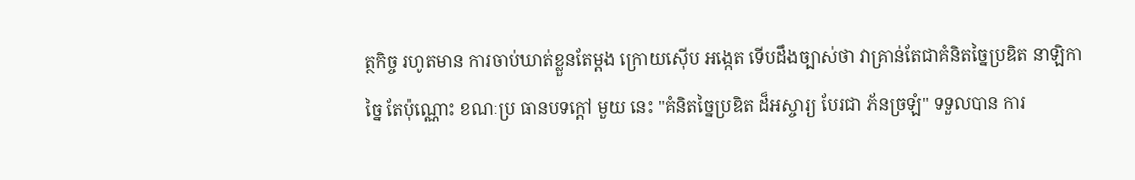ត្ថកិច្ច រហូតមាន ការចាប់ឃាត់ខ្លួនតែម្តង ក្រោយស៊ើប អង្កេត ទើបដឹងច្បាស់ថា វាគ្រាន់តែជាគំនិតច្នៃប្រឌិត នាឡិកាច្នៃ តែប៉ុណ្ណោះ ខណៈប្រ ធានបទក្តៅ មួយ នេះ "គំនិតច្នៃប្រឌិត ដ៏អស្ចារ្យ បែរជា ភ័នច្រឡំ" ទទួលបាន ការ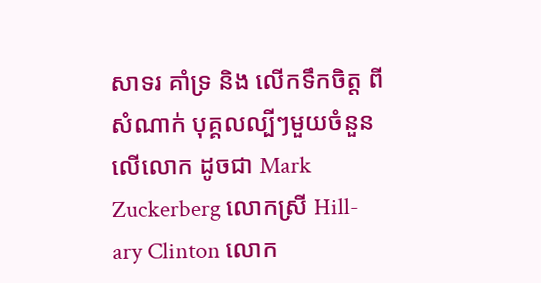សាទរ គាំទ្រ និង លើកទឹកចិត្ត ពីសំណាក់ បុគ្គលល្បីៗមួយចំនួន លើលោក ដូចជា Mark  Zuckerberg លោកស្រី Hill- ary Clinton លោក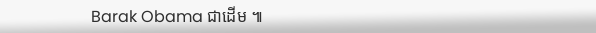Barak Obama ជាដើម ៕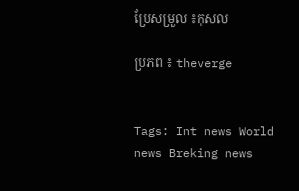ប្រែសម្រួល ៖កុសល

ប្រភព ៖ theverge


Tags: Int news World news Breking news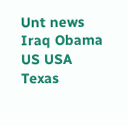Unt news Iraq Obama US USA Texas